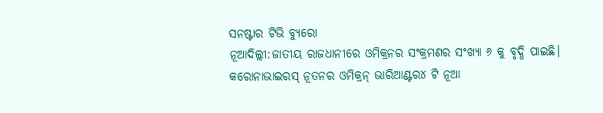ସନଷ୍ଟାର ଟିଭି ବ୍ୟୁରୋ
ନୂଆଦିଲ୍ଲୀ:ଜାତୀୟ ରାଜଧାନୀରେ ଓମିକ୍ରନର ସଂକ୍ରମଣର ସଂଖ୍ୟା ୬ କୁ ବୃଦ୍ଧି ପାଇଛି। କରୋନାଭାଇରସ୍ ନୂତନର ଓମିକ୍ରନ୍ ଭାରିଆଣ୍ଟର୪ ଟି ନୂଆ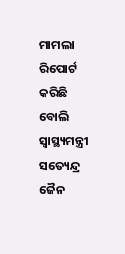ମାମଲା ରିପୋର୍ଟ କରିଛି ବୋଲି ସ୍ୱାସ୍ଥ୍ୟମନ୍ତ୍ରୀ ସତ୍ୟେନ୍ଦ୍ର ଜୈନ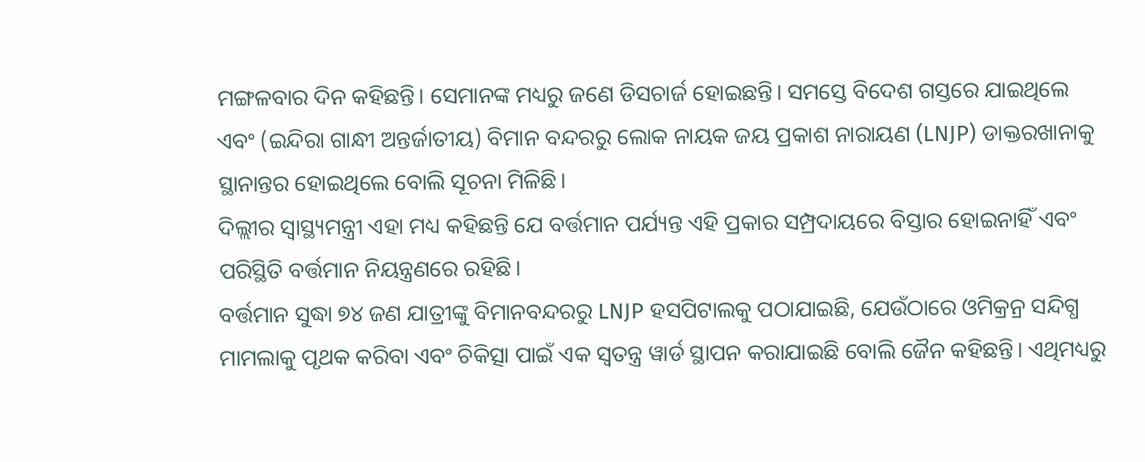ମଙ୍ଗଳବାର ଦିନ କହିଛନ୍ତି। ସେମାନଙ୍କ ମଧ୍ୟରୁ ଜଣେ ଡିସଚାର୍ଜ ହୋଇଛନ୍ତି। ସମସ୍ତେ ବିଦେଶ ଗସ୍ତରେ ଯାଇଥିଲେ ଏବଂ (ଇନ୍ଦିରା ଗାନ୍ଧୀ ଅନ୍ତର୍ଜାତୀୟ) ବିମାନ ବନ୍ଦରରୁ ଲୋକ ନାୟକ ଜୟ ପ୍ରକାଶ ନାରାୟଣ (LNJP) ଡାକ୍ତରଖାନାକୁ ସ୍ଥାନାନ୍ତର ହୋଇଥିଲେ ବୋଲି ସୂଚନା ମିଳିଛି।
ଦିଲ୍ଲୀର ସ୍ୱାସ୍ଥ୍ୟମନ୍ତ୍ରୀ ଏହା ମଧ୍ୟ କହିଛନ୍ତି ଯେ ବର୍ତ୍ତମାନ ପର୍ଯ୍ୟନ୍ତ ଏହି ପ୍ରକାର ସମ୍ପ୍ରଦାୟରେ ବିସ୍ତାର ହୋଇନାହିଁ ଏବଂ ପରିସ୍ଥିତି ବର୍ତ୍ତମାନ ନିୟନ୍ତ୍ରଣରେ ରହିଛି।
ବର୍ତ୍ତମାନ ସୁଦ୍ଧା ୭୪ ଜଣ ଯାତ୍ରୀଙ୍କୁ ବିମାନବନ୍ଦରରୁ LNJP ହସପିଟାଲକୁ ପଠାଯାଇଛି, ଯେଉଁଠାରେ ଓମିକ୍ରନ୍ର ସନ୍ଦିଗ୍ଧ ମାମଲାକୁ ପୃଥକ କରିବା ଏବଂ ଚିକିତ୍ସା ପାଇଁ ଏକ ସ୍ୱତନ୍ତ୍ର ୱାର୍ଡ ସ୍ଥାପନ କରାଯାଇଛି ବୋଲି ଜୈନ କହିଛନ୍ତି। ଏଥିମଧ୍ୟରୁ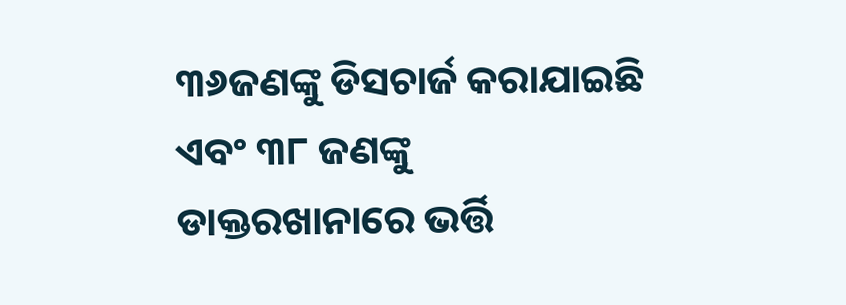୩୬ଜଣଙ୍କୁ ଡିସଚାର୍ଜ କରାଯାଇଛି ଏବଂ ୩୮ ଜଣଙ୍କୁ ଡାକ୍ତରଖାନାରେ ଭର୍ତ୍ତି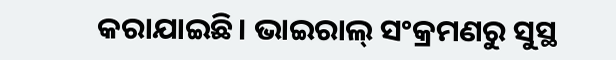କରାଯାଇଛି। ଭାଇରାଲ୍ ସଂକ୍ରମଣରୁ ସୁସ୍ଥ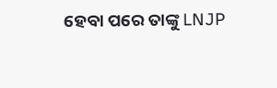ହେବା ପରେ ତାଙ୍କୁ LNJP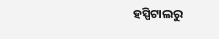ହସ୍ପିଟାଲରୁ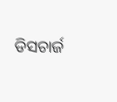ଡିସଚାର୍ଜ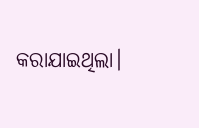କରାଯାଇଥିଲା।